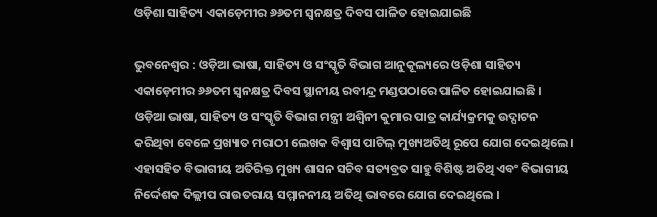ଓଡ଼ିଶା ସାହିତ୍ୟ ଏକାଡ଼େମୀର ୬୬ତମ ସ୍ୱନକ୍ଷତ୍ର ଦିବସ ପାଳିତ ହୋଇଯାଇଛି

ଭୁବନେଶ୍ୱର : ଓଡ଼ିଆ ଭାଷା, ସାହିତ୍ୟ ଓ ସଂସ୍କୃତି ବିଭାଗ ଆନୁକୂଲ୍ୟରେ ଓଡ଼ିଶା ସାହିତ୍ୟ ଏକାଡ଼େମୀର ୬୬ତମ ସ୍ୱନକ୍ଷତ୍ର ଦିବସ ସ୍ଥାନୀୟ ରବୀନ୍ଦ୍ର ମଣ୍ଡପଠାରେ ପାଳିତ ହୋଇଯାଇଛି । ଓଡ଼ିଆ ଭାଷା, ସାହିତ୍ୟ ଓ ସଂସ୍କୃତି ବିଭାଗ ମନ୍ତ୍ରୀ ଅଶ୍ୱିନୀ କୁମାର ପାତ୍ର କାର୍ଯ୍ୟକ୍ରମକୁ ଉଦ୍ଘାଟନ କରିଥିବା ବେଳେ ପ୍ରଖ୍ୟାତ ମରାଠୀ ଲେଖକ ବିଶ୍ୱାସ ପାଟିଲ୍‍ ମୁଖ୍ୟଅତିଥି ରୂପେ ଯୋଗ ଦେଇଥିଲେ । ଏହାସହିତ ବିଭାଗୀୟ ଅତିରିକ୍ତ ମୁଖ୍ୟ ଶାସନ ସଚିବ ସତ୍ୟବ୍ରତ ସାହୁ ବିଶିଷ୍ଟ ଅତିଥି ଏବଂ ବିଭାଗୀୟ ନିର୍ଦ୍ଦେଶକ ଦିଲ୍ଲୀପ ରାଉତରାୟ ସମ୍ମାନନୀୟ ଅତିଥି ଭାବରେ ଯୋଗ ଦେଇଥିଲେ ।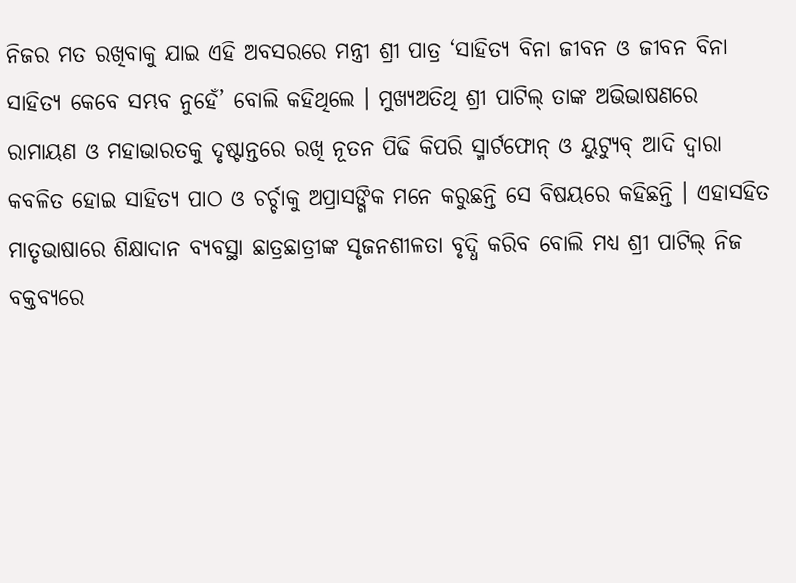ନିଜର ମତ ରଖିବାକୁ ଯାଇ ଏହି ଅବସରରେ ମନ୍ତ୍ରୀ ଶ୍ରୀ ପାତ୍ର ‘ସାହିତ୍ୟ ବିନା ଜୀବନ ଓ ଜୀବନ ବିନା ସାହିତ୍ୟ କେବେ ସମ୍ଭବ ନୁହେଁ’ ବୋଲି କହିଥିଲେ । ମୁଖ୍ୟଅତିଥି ଶ୍ରୀ ପାଟିଲ୍‍ ତାଙ୍କ ଅଭିଭାଷଣରେ ରାମାୟଣ ଓ ମହାଭାରତକୁ ଦୃଷ୍ଟାନ୍ତରେ ରଖି ନୂତନ ପିଢି କିପରି ସ୍ମାର୍ଟଫୋନ୍‍ ଓ ୟୁଟ୍ୟୁବ୍‍ ଆଦି ଦ୍ୱାରା କବଳିତ ହୋଇ ସାହିତ୍ୟ ପାଠ ଓ ଚର୍ଚ୍ଚାକୁ ଅପ୍ରାସଙ୍ଗିକ ମନେ କରୁଛନ୍ତି ସେ ବିଷୟରେ କହିଛନ୍ତି । ଏହାସହିତ ମାତୃଭାଷାରେ ଶିକ୍ଷାଦାନ ବ୍ୟବସ୍ଥା ଛାତ୍ରଛାତ୍ରୀଙ୍କ ସୃଜନଶୀଳତା ବୃଦ୍ଧି କରିବ ବୋଲି ମଧ୍ୟ ଶ୍ରୀ ପାଟିଲ୍ ନିଜ ବକ୍ତବ୍ୟରେ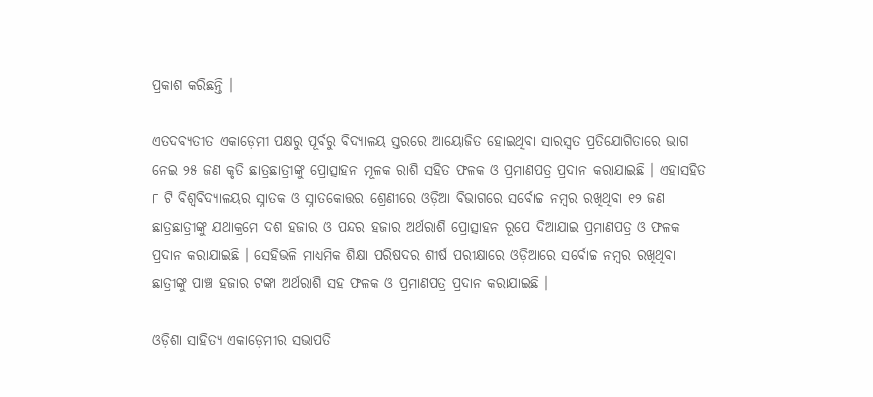ପ୍ରକାଶ କରିଛନ୍ତି ।

ଏତଦବ୍ୟତୀତ ଏକାଡ଼େମୀ ପକ୍ଷରୁ ପୂର୍ବରୁ ବିଦ୍ୟାଳୟ ସ୍ତରରେ ଆୟୋଜିତ ହୋଇଥିବା ସାରସ୍ୱତ ପ୍ରତିଯୋଗିତାରେ ଭାଗ ନେଇ ୨୫ ଜଣ କୃତି ଛାତ୍ରଛାତ୍ରୀଙ୍କୁ ପ୍ରୋତ୍ସାହନ ମୂଳକ ରାଶି ସହିତ ଫଳକ ଓ ପ୍ରମାଣପତ୍ର ପ୍ରଦାନ କରାଯାଇଛି । ଏହାସହିତ ୮ ଟି ବିଶ୍ୱବିଦ୍ୟାଳୟର ସ୍ନାତକ ଓ ସ୍ନାତକୋତ୍ତର ଶ୍ରେଣୀରେ ଓଡ଼ିଆ ବିଭାଗରେ ସର୍ବୋଚ୍ଚ ନମ୍ବର ରଖିଥିବା ୧୨ ଜଣ ଛାତ୍ରଛାତ୍ରୀଙ୍କୁ ଯଥାକ୍ରମେ ଦଶ ହଜାର ଓ ପନ୍ଦର ହଜାର ଅର୍ଥରାଶି ପ୍ରୋତ୍ସାହନ ରୂପେ ଦିଆଯାଇ ପ୍ରମାଣପତ୍ର ଓ ଫଳକ ପ୍ରଦାନ କରାଯାଇଛି । ସେହିଭଳି ମାଧ୍ୟମିକ ଶିକ୍ଷା ପରିଷଦର ଶୀର୍ଷ ପରୀକ୍ଷାରେ ଓଡ଼ିଆରେ ସର୍ବୋଚ୍ଚ ନମ୍ବର ରଖିଥିବା ଛାତ୍ରୀଙ୍କୁ ପାଞ୍ଚ ହଜାର ଟଙ୍କା ଅର୍ଥରାଶି ସହ ଫଳକ ଓ ପ୍ରମାଣପତ୍ର ପ୍ରଦାନ କରାଯାଇଛି ।

ଓଡ଼ିଶା ସାହିତ୍ୟ ଏକାଡ଼େମୀର ସଭାପତି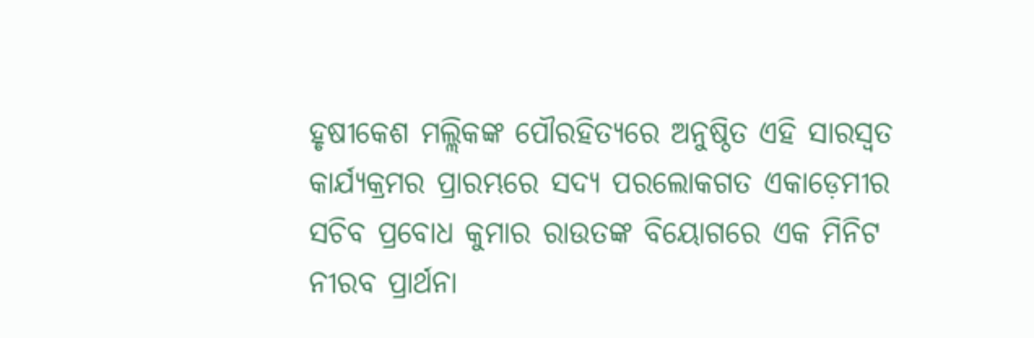ହୃଷୀକେଶ ମଲ୍ଲିକଙ୍କ ପୌରହିତ୍ୟରେ ଅନୁଷ୍ଠିତ ଏହି ସାରସ୍ୱତ କାର୍ଯ୍ୟକ୍ରମର ପ୍ରାରମ୍ଭରେ ସଦ୍ୟ ପରଲୋକଗତ ଏକାଡ଼େମୀର ସଚିବ ପ୍ରବୋଧ କୁମାର ରାଉତଙ୍କ ବିୟୋଗରେ ଏକ ମିନିଟ ନୀରବ ପ୍ରାର୍ଥନା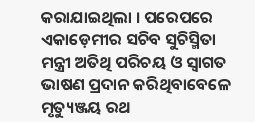କରାଯାଇଥିଲା । ପରେପରେ ଏକାଡ଼େମୀର ସଚିବ ସୁଚିସ୍ମିତା ମନ୍ତ୍ରୀ ଅତିଥି ପରିଚୟ ଓ ସ୍ୱାଗତ ଭାଷଣ ପ୍ରଦାନ କରିଥିବାବେଳେ ମୃତ୍ୟୁଞ୍ଜୟ ରଥ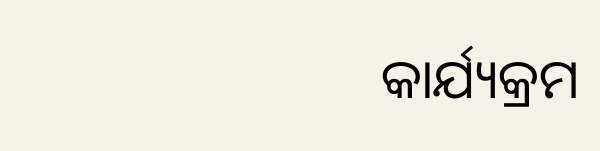କାର୍ଯ୍ୟକ୍ରମ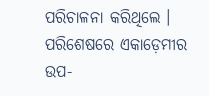ପରିଚାଳନା କରିଥିଲେ । ପରିଶେଷରେ ଏକାଡ଼େମୀର ଉପ-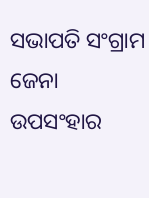ସଭାପତି ସଂଗ୍ରାମ ଜେନା ଉପସଂହାର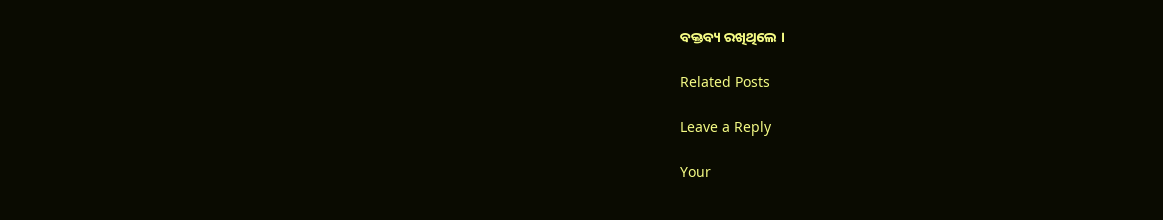ବକ୍ତବ୍ୟ ରଖିଥିଲେ ।

Related Posts

Leave a Reply

Your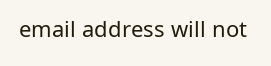email address will not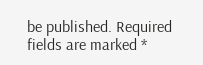be published. Required fields are marked *